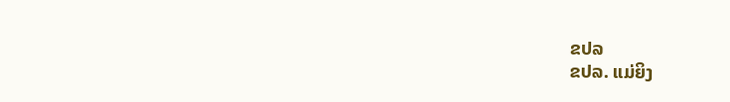ຂປລ
ຂປລ. ແມ່ຍິງ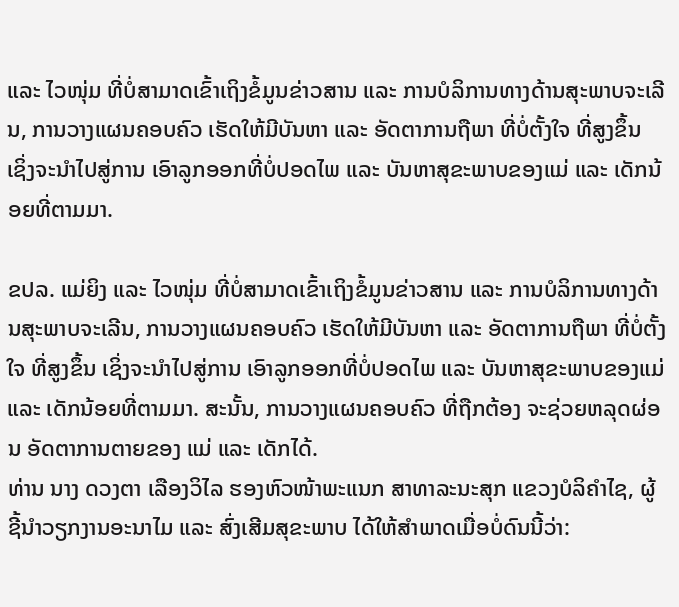ແລະ ໄວໜຸ່ມ ທີ່ບໍ່ສາມາດເຂົ້າເຖິງຂໍ້ມູນຂ່າວສານ ແລະ ການບໍລິການທາງດ້ານສຸະພາບຈະເລີນ, ການວາງແຜນຄອບຄົວ ເຮັດໃຫ້ມີບັນຫາ ແລະ ອັດຕາການຖືພາ ທີ່ບໍ່ຕັ້ງໃຈ ທີ່ສູງຂຶ້ນ ເຊິ່ງຈະນຳໄປສູ່ການ ເອົາລູກອອກທີ່ບໍ່ປອດໄພ ແລະ ບັນຫາສຸຂະພາບຂອງແມ່ ແລະ ເດັກນ້ອຍທີ່ຕາມມາ.

ຂປລ. ແມ່ຍິງ ແລະ ໄວໜຸ່ມ ທີ່ບໍ່ສາມາດເຂົ້າເຖິງຂໍ້ມູນຂ່າວສານ ແລະ ການບໍລິການທາງດ້ານສຸະພາບຈະເລີນ, ການວາງແຜນຄອບຄົວ ເຮັດໃຫ້ມີບັນຫາ ແລະ ອັດຕາການຖືພາ ທີ່ບໍ່ຕັ້ງໃຈ ທີ່ສູງຂຶ້ນ ເຊິ່ງຈະນຳໄປສູ່ການ ເອົາລູກອອກທີ່ບໍ່ປອດໄພ ແລະ ບັນຫາສຸຂະພາບຂອງແມ່ ແລະ ເດັກນ້ອຍທີ່ຕາມມາ. ສະນັ້ນ, ການວາງແຜນຄອບຄົວ ທີ່ຖືກຕ້ອງ ຈະຊ່ວຍຫລຸດຜ່ອນ ອັດຕາການຕາຍຂອງ ແມ່ ແລະ ເດັກໄດ້.
ທ່ານ ນາງ ດວງຕາ ເລືອງວິໄລ ຮອງຫົວໜ້າພະແນກ ສາທາລະນະສຸກ ແຂວງບໍລິຄຳໄຊ, ຜູ້ຊີ້ນຳວຽກງານອະນາໄມ ແລະ ສົ່ງເສີມສຸຂະພາບ ໄດ້ໃຫ້ສຳພາດເມື່ອບໍ່ດົນນີ້ວ່າ: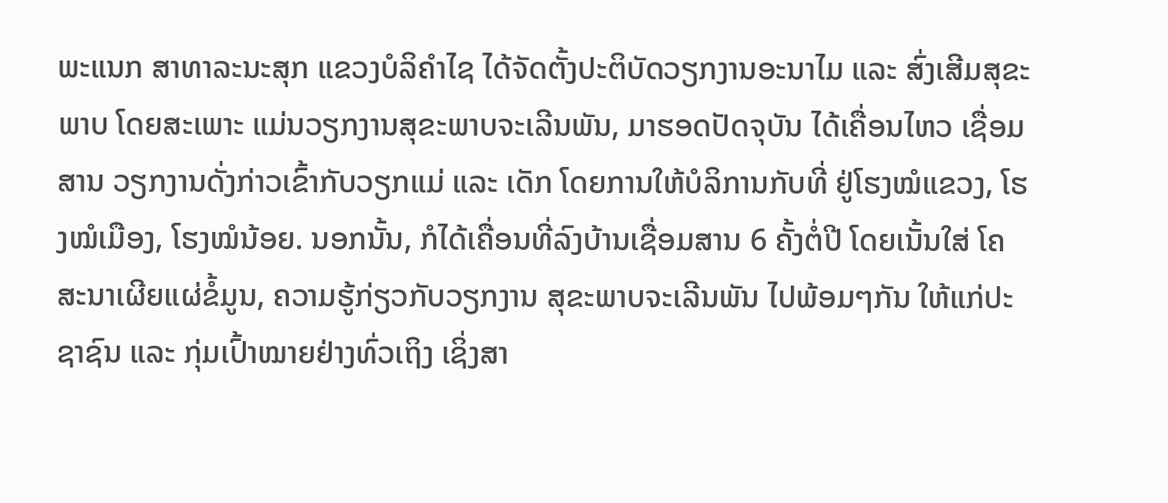ພະແນກ ສາທາລະນະສຸກ ແຂວງບໍລິຄຳໄຊ ໄດ້ຈັດຕັ້ງປະຕິບັດວຽກງານອະນາໄມ ແລະ ສົ່ງເສີມສຸຂະພາບ ໂດຍສະເພາະ ແມ່ນວຽກງານສຸຂະພາບຈະເລີນພັນ, ມາຮອດປັດຈຸບັນ ໄດ້ເຄື່ອນໄຫວ ເຊື່ອມສານ ວຽກງານດັ່ງກ່າວເຂົ້າກັບວຽກແມ່ ແລະ ເດັກ ໂດຍການໃຫ້ບໍລິການກັບທີ່ ຢູ່ໂຮງໝໍແຂວງ, ໂຮງໝໍເມືອງ, ໂຮງໝໍນ້ອຍ. ນອກນັ້ນ, ກໍໄດ້ເຄື່ອນທີ່ລົງບ້ານເຊື່ອມສານ 6 ຄັ້ງຕໍ່ປີ ໂດຍເນັ້ນໃສ່ ໂຄສະນາເຜີຍແຜ່ຂໍ້ມູນ, ຄວາມຮູ້ກ່ຽວກັບວຽກງານ ສຸຂະພາບຈະເລີນພັນ ໄປພ້ອມໆກັນ ໃຫ້ແກ່ປະຊາຊົນ ແລະ ກຸ່ມເປົ້າໝາຍຢ່າງທົ່ວເຖິງ ເຊິ່ງສາ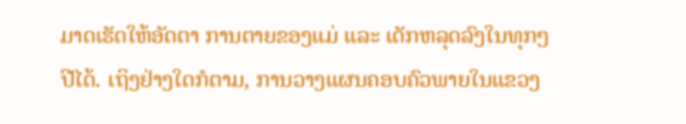ມາດເຮັດໃຫ້ອັດຕາ ການຕາຍຂອງແມ່ ແລະ ເດັກຫລຸດລົງໃນທຸກໆປີໄດ້. ເຖິງຢ່າງໃດກໍຕາມ, ການວາງແຜນຄອບຄົວພາຍໃນແຂວງ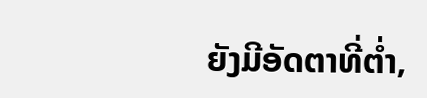ຍັງມີອັດຕາທີ່ຕໍ່າ,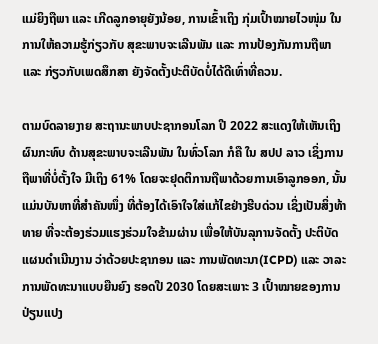ແມ່ຍິງຖືພາ ແລະ ເກີດລູກອາຍຸຍັງນ້ອຍ, ການເຂົ້າເຖິງ ກຸ່ມເປົ້າໝາຍໄວໜຸ່ມ ໃນການໃຫ້ຄວາມຮູ້ກ່ຽວກັບ ສຸຂະພາບຈະເລີນພັນ ແລະ ການປ້ອງກັນການຖືພາ ແລະ ກ່ຽວກັບເພດສຶກສາ ຍັງຈັດຕັ້ງປະຕິບັດບໍ່ໄດ້ດີເທົ່າທີ່ຄວນ.

ຕາມບົດລາຍງາຍ ສະຖານະພາບປະຊາກອນໂລກ ປີ 2022 ສະແດງໃຫ້ເຫັນເຖິງຜົນກະທົບ ດ້ານສຸຂະພາບຈະເລີນພັນ ໃນທົ່ວໂລກ ກໍຄື ໃນ ສປປ ລາວ ເຊິ່ງການຖືພາທີ່ບໍ່ຕັ້ງໃຈ ມີເຖິງ 61% ໂດຍຈະຢຸດຕິການຖືພາດ້ວຍການເອົາລູກອອກ, ນັ້ນແມ່ນບັນຫາທີ່ສຳຄັນໜຶ່ງ ທີ່ຕ້ອງໄດ້ເອົາໃຈໃສ່ແກ້ໄຂຢ່າງຮີບດ່ວນ ເຊິ່ງເປັນສິ່ງທ້າທາຍ ທີ່ຈະຕ້ອງຮ່ວມແຮງຮ່ວມໃຈຂ້າມຜ່ານ ເພື່ອໃຫ້ບັນລຸການຈັດຕັ້ງ ປະຕິບັດແຜນດໍາເນີນງານ ວ່າດ້ວຍປະຊາກອນ ແລະ ການພັດທະນາ(ICPD) ແລະ ວາລະການພັດທະນາແບບຍືນຍົງ ຮອດປີ 2030 ໂດຍສະເພາະ 3 ເປົ້າໝາຍຂອງການປ່ຽນແປງ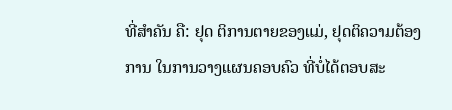ທີ່ສໍາຄັນ ຄື: ຢຸດ ຕິການຕາຍຂອງແມ່, ຢຸດຕິຄວາມຕ້ອງການ ໃນການວາງແຜນຄອບຄົວ ທີ່ບໍ່ໄດ້ຕອບສະ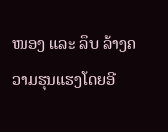ໜອງ ແລະ ລຶບ ລ້າງຄວາມຮຸນແຮງໂດຍອີ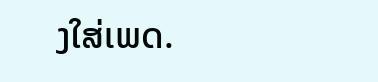ງໃສ່ເພດ.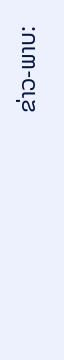ຂ່າວ-ພາບ: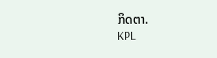ກິດຕາ.
KPL